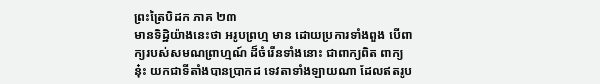ព្រះត្រៃបិដក ភាគ ២៣
មានទិដ្ឋិយ៉ាងនេះថា អរូបព្រហ្ម មាន ដោយប្រការទាំងពួង បើពាក្យរបស់សមណព្រាហ្មណ៍ ដ៏ចំរើនទាំងនោះ ជាពាក្យពិត ពាក្យនុ៎ះ យកជាទីតាំងបានប្រាកដ ទេវតាទាំងឡាយណា ដែលឥតរូប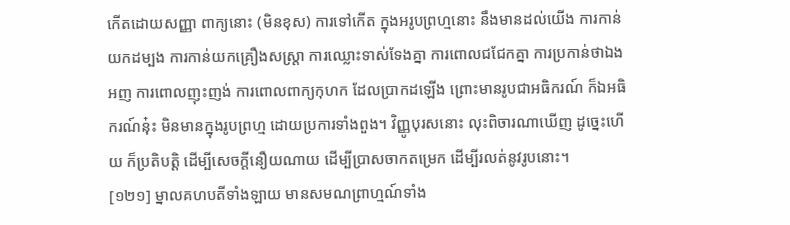កើតដោយសញ្ញា ពាក្យនោះ (មិនខុស) ការទៅកើត ក្នុងអរូបព្រហ្មនោះ នឹងមានដល់យើង ការកាន់យកដម្បង ការកាន់យកគ្រឿងសស្ត្រា ការឈ្លោះទាស់ទែងគ្នា ការពោលជជែកគ្នា ការប្រកាន់ថាឯងអញ ការពោលញុះញង់ ការពោលពាក្យកុហក ដែលប្រាកដឡើង ព្រោះមានរូបជាអធិករណ៍ ក៏ឯអធិករណ៍នុ៎ះ មិនមានក្នុងរូបព្រហ្ម ដោយប្រការទាំងពួង។ វិញ្ញូបុរសនោះ លុះពិចារណាឃើញ ដូច្នេះហើយ ក៏ប្រតិបត្តិ ដើម្បីសេចក្តីនឿយណាយ ដើម្បីប្រាសចាកតម្រេក ដើម្បីរលត់នូវរូបនោះ។
[១២១] ម្នាលគហបតីទាំងឡាយ មានសមណព្រាហ្មណ៍ទាំង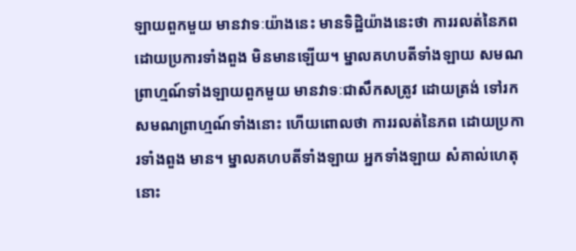ឡាយពួកមួយ មានវាទៈយ៉ាងនេះ មានទិដ្ឋិយ៉ាងនេះថា ការរលត់នៃភព ដោយប្រការទាំងពួង មិនមានឡើយ។ ម្នាលគហបតីទាំងឡាយ សមណព្រាហ្មណ៍ទាំងឡាយពួកមួយ មានវាទៈជាសឹកសត្រូវ ដោយត្រង់ ទៅរកសមណព្រាហ្មណ៍ទាំងនោះ ហើយពោលថា ការរលត់នៃភព ដោយប្រការទាំងពួង មាន។ ម្នាលគហបតីទាំងឡាយ អ្នកទាំងឡាយ សំគាល់ហេតុនោះ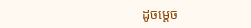ដូចម្តេច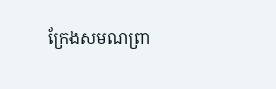ក្រែងសមណព្រា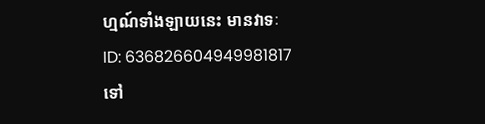ហ្មណ៍ទាំងឡាយនេះ មានវាទៈ
ID: 636826604949981817
ទៅ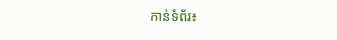កាន់ទំព័រ៖